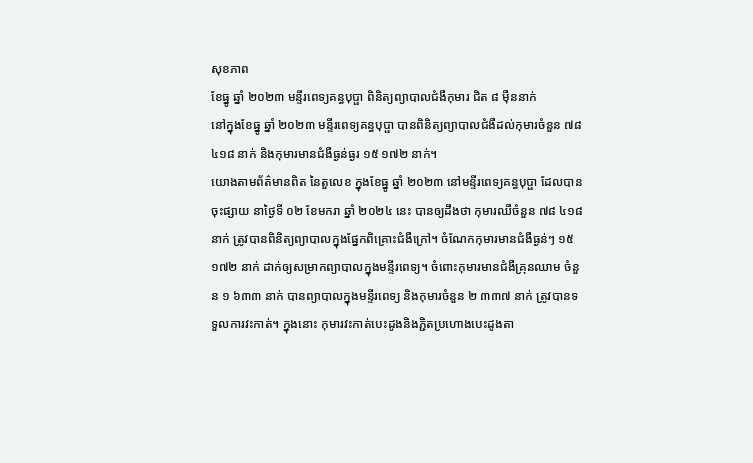សុខភាព
ខែធ្នូ ឆ្នាំ ២០២៣ មន្ទីរពេទ្យគន្ធបុប្ផា ពិនិត្យព្យាបាលជំងឺកុមារ ជិត ៨ ម៉ឺននាក់
នៅក្នុងខែធ្នូ ឆ្នាំ ២០២៣ មន្ទីរពេទ្យគន្ធបុប្ផា បានពិនិត្យព្យាបាលជំងឺដល់កុមារចំនួន ៧៨ ៤១៨ នាក់ និងកុមារមានជំងឺធ្ងន់ធ្ងរ ១៥ ១៧២ នាក់។
យោងតាមព័ត៌មានពិត នៃតួលេខ ក្នុងខែធ្នូ ឆ្នាំ ២០២៣ នៅមន្ទីរពេទ្យគន្ធបុប្ផា ដែលបានចុះផ្សាយ នាថ្ងៃទី ០២ ខែមករា ឆ្នាំ ២០២៤ នេះ បានឲ្យដឹងថា កុមារឈឺចំនួន ៧៨ ៤១៨ នាក់ ត្រូវបានពិនិត្យព្យាបាលក្នុងផ្នែកពិគ្រោះជំងឺក្រៅ។ ចំណែកកុមារមានជំងឺធ្ងន់ៗ ១៥ ១៧២ នាក់ ដាក់ឲ្យសម្រាកព្យាបាលក្នុងមន្ទីរពេទ្យ។ ចំពោះកុមារមានជំងឺគ្រុនឈាម ចំនួន ១ ៦៣៣ នាក់ បានព្យាបាលក្នុងមន្ទីរពេទ្យ និងកុមារចំនួន ២ ៣៣៧ នាក់ ត្រូវបានទទួលការវះកាត់។ ក្នុងនោះ កុមារវះកាត់បេះដូងនិងភ្ជិតប្រហោងបេះដូងតា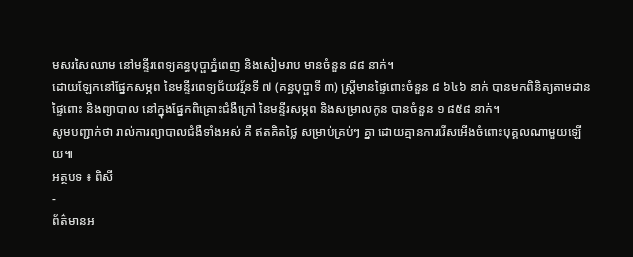មសរសៃឈាម នៅមន្ទីរពេទ្យគន្ធបុប្ផាភ្នំពេញ និងសៀមរាប មានចំនួន ៨៨ នាក់។
ដោយឡែកនៅផ្នែកសម្ភព នៃមន្ទីរពេទ្យជ័យវរ្ម័នទី ៧ (គន្ធបុប្ផាទី ៣) ស្ត្រីមានផ្ទៃពោះចំនួន ៨ ៦៤៦ នាក់ បានមកពិនិត្យតាមដានផ្ទៃពោះ និងព្យាបាល នៅក្នុងផ្នែកពិគ្រោះជំងឺក្រៅ នៃមន្ទីរសម្ភព និងសម្រាលកូន បានចំនួន ១ ៨៥៨ នាក់។
សូមបញ្ជាក់ថា រាល់ការព្យាបាលជំងឺទាំងអស់ គឺ ឥតគិតថ្លៃ សម្រាប់គ្រប់ៗ គ្នា ដោយគ្មានការរើសអើងចំពោះបុគ្គលណាមួយឡើយ៕
អត្ថបទ ៖ ពិសី
-
ព័ត៌មានអ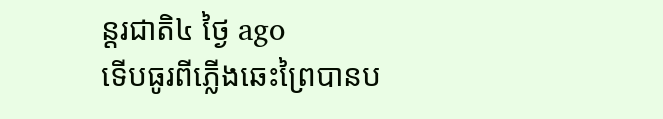ន្ដរជាតិ៤ ថ្ងៃ ago
ទើបធូរពីភ្លើងឆេះព្រៃបានប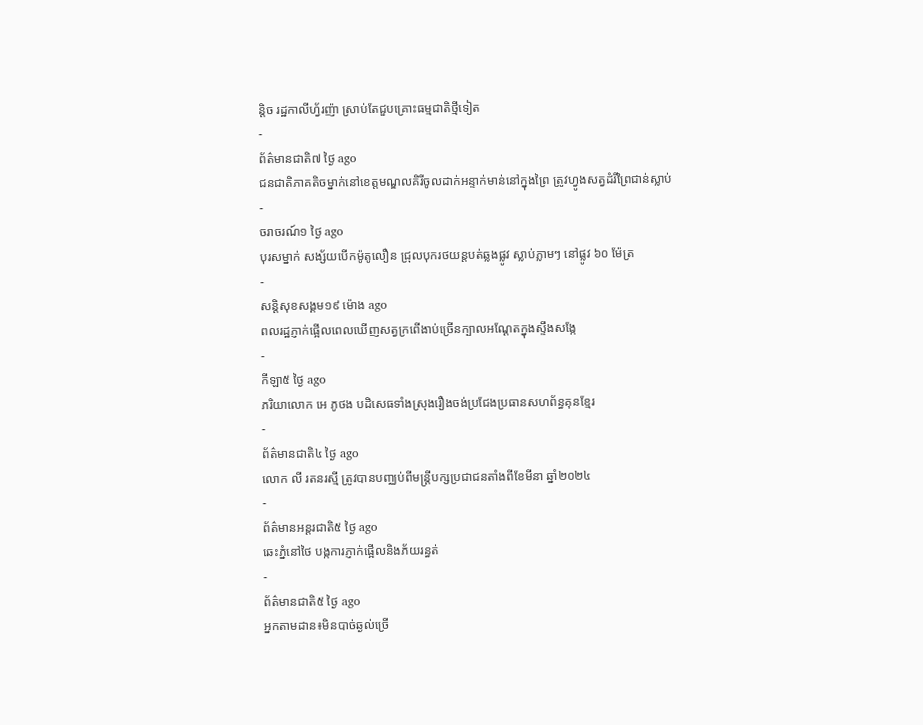ន្តិច រដ្ឋកាលីហ្វ័រញ៉ា ស្រាប់តែជួបគ្រោះធម្មជាតិថ្មីទៀត
-
ព័ត៌មានជាតិ៧ ថ្ងៃ ago
ជនជាតិភាគតិចម្នាក់នៅខេត្តមណ្ឌលគិរីចូលដាក់អន្ទាក់មាន់នៅក្នុងព្រៃ ត្រូវហ្វូងសត្វដំរីព្រៃជាន់ស្លាប់
-
ចរាចរណ៍១ ថ្ងៃ ago
បុរសម្នាក់ សង្ស័យបើកម៉ូតូលឿន ជ្រុលបុករថយន្តបត់ឆ្លងផ្លូវ ស្លាប់ភ្លាមៗ នៅផ្លូវ ៦០ ម៉ែត្រ
-
សន្តិសុខសង្គម១៩ ម៉ោង ago
ពលរដ្ឋភ្ញាក់ផ្អើលពេលឃើញសត្វក្រពើងាប់ច្រើនក្បាលអណ្ដែតក្នុងស្ទឹងសង្កែ
-
កីឡា៥ ថ្ងៃ ago
ភរិយាលោក អេ ភូថង បដិសេធទាំងស្រុងរឿងចង់ប្រជែងប្រធានសហព័ន្ធគុនខ្មែរ
-
ព័ត៌មានជាតិ៤ ថ្ងៃ ago
លោក លី រតនរស្មី ត្រូវបានបញ្ឈប់ពីមន្ត្រីបក្សប្រជាជនតាំងពីខែមីនា ឆ្នាំ២០២៤
-
ព័ត៌មានអន្ដរជាតិ៥ ថ្ងៃ ago
ឆេះភ្នំនៅថៃ បង្កការភ្ញាក់ផ្អើលនិងភ័យរន្ធត់
-
ព័ត៌មានជាតិ៥ ថ្ងៃ ago
អ្នកតាមដាន៖មិនបាច់ឆ្ងល់ច្រើ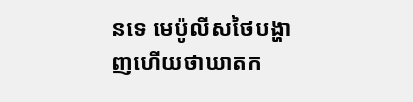នទេ មេប៉ូលីសថៃបង្ហាញហើយថាឃាតក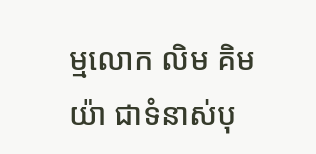ម្មលោក លិម គិមយ៉ា ជាទំនាស់បុ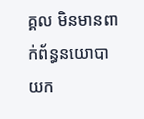គ្គល មិនមានពាក់ព័ន្ធនយោបាយក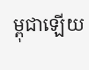ម្ពុជាឡើយ